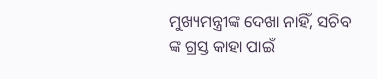ମୁଖ୍ୟମନ୍ତ୍ରୀଙ୍କ ଦେଖା ନାହିଁ, ସଚିବ ଙ୍କ ଗ୍ରସ୍ତ କାହା ପାଇଁ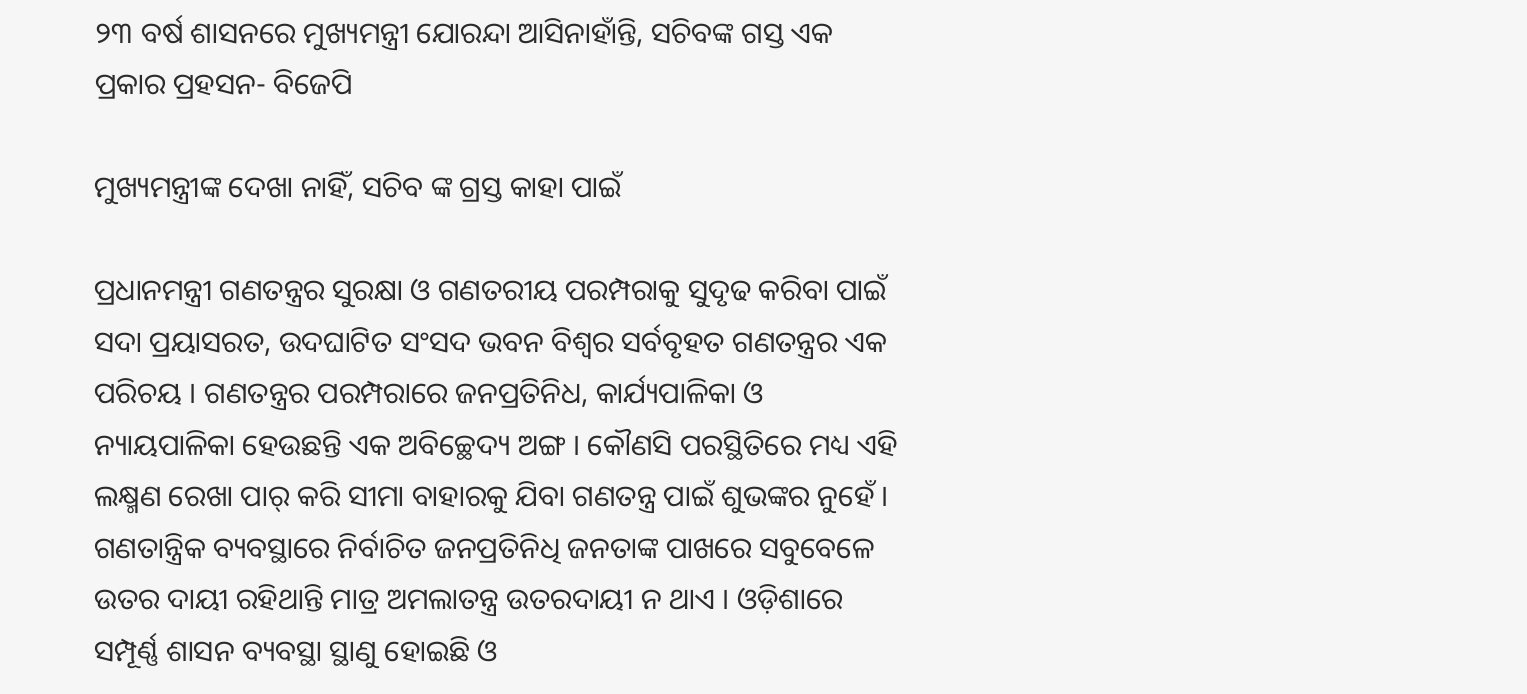୨୩ ବର୍ଷ ଶାସନରେ ମୁଖ୍ୟମନ୍ତ୍ରୀ ଯୋରନ୍ଦା ଆସିନାହାଁନ୍ତି, ସଚିବଙ୍କ ଗସ୍ତ ଏକ ପ୍ରକାର ପ୍ରହସନ- ବିଜେପି

ମୁଖ୍ୟମନ୍ତ୍ରୀଙ୍କ ଦେଖା ନାହିଁ, ସଚିବ ଙ୍କ ଗ୍ରସ୍ତ କାହା ପାଇଁ

ପ୍ରଧାନମନ୍ତ୍ରୀ ଗଣତନ୍ତ୍ରର ସୁରକ୍ଷା ଓ ଗଣତରୀୟ ପରମ୍ପରାକୁ ସୁଦୃଢ କରିବା ପାଇଁ ସଦା ପ୍ରୟାସରତ, ଉଦଘାଟିତ ସଂସଦ ଭବନ ବିଶ୍ବର ସର୍ବବୃହତ ଗଣତନ୍ତ୍ରର ଏକ ପରିଚୟ । ଗଣତନ୍ତ୍ରର ପରମ୍ପରାରେ ଜନପ୍ରତିନିଧ, କାର୍ଯ୍ୟପାଳିକା ଓ ନ୍ୟାୟପାଳିକା ହେଉଛନ୍ତି ଏକ ଅବିଚ୍ଛେଦ୍ୟ ଅଙ୍ଗ । କୌଣସି ପରସ୍ଥିତିରେ ମଧ୍ୟ ଏହି ଲକ୍ଷ୍ମଣ ରେଖା ପାର୍ କରି ସୀମା ବାହାରକୁ ଯିବା ଗଣତନ୍ତ୍ର ପାଇଁ ଶୁଭଙ୍କର ନୁହେଁ । ଗଣତାନ୍ତ୍ରିକ ବ୍ୟବସ୍ଥାରେ ନିର୍ବାଚିତ ଜନପ୍ରତିନିଧି ଜନତାଙ୍କ ପାଖରେ ସବୁବେଳେ ଉତର ଦାୟୀ ରହିଥାନ୍ତି ମାତ୍ର ଅମଲାତନ୍ତ୍ର ଉତରଦାୟୀ ନ ଥାଏ । ଓଡ଼ିଶାରେ ସମ୍ପୂର୍ଣ୍ଣ ଶାସନ ବ୍ୟବସ୍ଥା ସ୍ଥାଣୁ ହୋଇଛି ଓ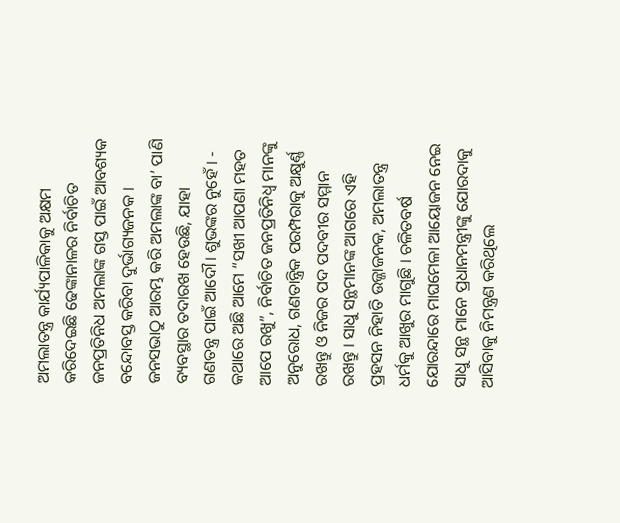ଅମଲାତନ୍ତ୍ର କାର୍ଯ୍ୟପାଳିକାକୁ ଅକ୍ଷମ କରିଦେଇଛି ଢେଙ୍କାନାଳର ନିର୍ବାଚିତ ଜନପ୍ରତିନିଧ ଅମଲାଙ୍କ ଗସ୍ତ ପାଇଁ ଆବଶ୍ୟକ ବନ୍ଦୋବସ୍ତ କରିବା ଦୁର୍ଭାଗ୍ୟଜନକ । ଜନସଭାଠୁ ଆରମ୍ଭ କରି ଅମଲାଙ୍କ ବା’ ପାଣି ବ୍ୟବସ୍ଥାର ତଦାରଖ ହେଉଛି, ଯାହା ଗଣତନ୍ତ୍ର ପାଇଁ ଆଦୌ। ଶୁଭଙ୍କର ନୁହେଁ । - କଥାରେ ଅଛି ଆମେ “ସଖୀ ଆପଣା ମହତ ଆପେ ରଖୁ”, ନିର୍ବାଚିତ ଜନପ୍ରତିନିଧ୍ଵ ମାନଙ୍କୁ ଅନୁରୋଧ, ଗଣତାନ୍ତ୍ରିକ ପରମ୍ପରାକୁ ଅକ୍ଷୁର୍ଣ୍ଣ ରଖନ୍ତୁ ଓ ନିଜର ପଦ ପଦବୀର ସମ୍ମାନ ରଖନ୍ତୁ । ସାଧୁ ସନ୍ଥମାନଙ୍କ ଆଗରେ ଏହି ପ୍ରହସନ ନିହାତି ଉଜ୍ଜାଜନକ, ଅମଲାତନ୍ତ୍ର ଧର୍ମକୁ ଆଖୁର ମାଗୁଛି । ଚଳିତବର୍ଷ ଯୋରନ୍ଦାରେ ମାଘମେଳା ଆୟୋଜନ ନେଇ ସାଧୁ ସନ୍ଥ ମାନେ ପ୍ରଧାନମନ୍ତ୍ରୀଙ୍କୁ ଯୋରଦାକୁ ଆସିବାକୁ ନିମନ୍ତ୍ରଣ କରିଥିଲେ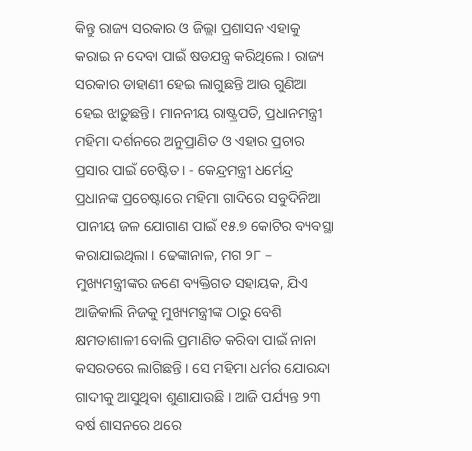କିନ୍ତୁ ରାଜ୍ୟ ସରକାର ଓ ଜିଲ୍ଲା ପ୍ରଶାସନ ଏହାକୁ କରାଇ ନ ଦେବା ପାଇଁ ଷଡଯନ୍ତ୍ର କରିଥିଲେ । ରାଜ୍ୟ ସରକାର ଡାହାଣୀ ହେଇ ଲାଗୁଛନ୍ତି ଆଉ ଗୁଣିଆ ହେଇ ଝାଡ଼ୁଛନ୍ତି। ମାନନୀୟ ରାଷ୍ଟ୍ରପତି, ପ୍ରଧାନମନ୍ତ୍ରୀ ମହିମା ଦର୍ଶନରେ ଅନୁପ୍ରାଣିତ ଓ ଏହାର ପ୍ରଚାର ପ୍ରସାର ପାଇଁ ଚେଷ୍ଟିତ। - କେନ୍ଦ୍ରମନ୍ତ୍ରୀ ଧର୍ମେନ୍ଦ୍ର ପ୍ରଧାନଙ୍କ ପ୍ରଚେଷ୍ଟାରେ ମହିମା ଗାଦିରେ ସବୁଦିନିଆ ପାନୀୟ ଜଳ ଯୋଗାଣ ପାଇଁ ୧୫.୭ କୋଟିର ବ୍ୟବସ୍ଥା କରାଯାଇଥିଲା । ଢେଙ୍କାନାଳ, ମଗ ୨୮ – ମୁଖ୍ୟମନ୍ତ୍ରୀଙ୍କର ଜଣେ ବ୍ୟକ୍ତିଗତ ସହାୟକ, ଯିଏ ଆଜିକାଲି ନିଜକୁ ମୁଖ୍ୟମନ୍ତ୍ରୀଙ୍କ ଠାରୁ ବେଶି କ୍ଷମତାଶାଳୀ ବୋଲି ପ୍ରମାଣିତ କରିବା ପାଇଁ ନାନା କସରତରେ ଲାଗିଛନ୍ତି । ସେ ମହିମା ଧର୍ମର ଯୋରନ୍ଦା ଗାଦୀକୁ ଆସୁଥିବା ଶୁଣାଯାଉଛି । ଆଜି ପର୍ଯ୍ୟନ୍ତ ୨୩ ବର୍ଷ ଶାସନରେ ଥରେ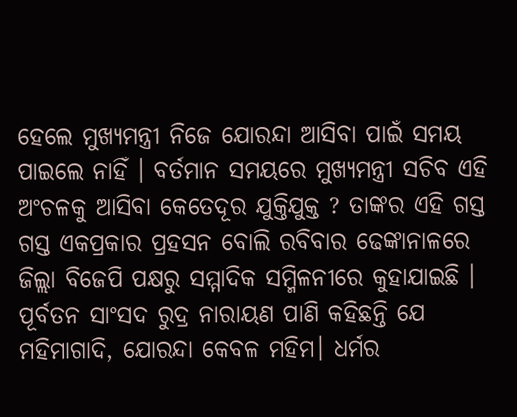ହେଲେ ମୁଖ୍ୟମନ୍ତ୍ରୀ ନିଜେ ଯୋରନ୍ଦା ଆସିବା ପାଇଁ ସମୟ ପାଇଲେ ନାହିଁ । ବର୍ତମାନ ସମୟରେ ମୁଖ୍ୟମନ୍ତ୍ରୀ ସଚିବ ଏହି ଅଂଚଳକୁ ଆସିବା କେତେଦୂର ଯୁକ୍ତିଯୁକ୍ତ ? ତାଙ୍କର ଏହି ଗସ୍ତ ଗସ୍ତ ଏକପ୍ରକାର ପ୍ରହସନ ବୋଲି ରବିବାର ଢେଙ୍କାନାଳରେ ଜିଲ୍ଲା ବିଜେପି ପକ୍ଷରୁ ସମ୍ମାଦିକ ସମ୍ମିଳନୀରେ କୁହାଯାଇଛି । ପୂର୍ବତନ ସାଂସଦ ରୁଦ୍ର ନାରାୟଣ ପାଣି କହିଛନ୍ତି ଯେ ମହିମାଗାଦି, ଯୋରନ୍ଦା କେବଳ ମହିମ। ଧର୍ମର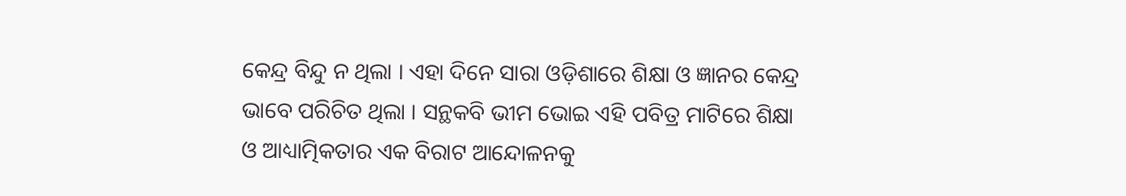କେନ୍ଦ୍ର ବିନ୍ଦୁ ନ ଥିଲା । ଏହା ଦିନେ ସାରା ଓଡ଼ିଶାରେ ଶିକ୍ଷା ଓ ଜ୍ଞାନର କେନ୍ଦ୍ର ଭାବେ ପରିଚିତ ଥିଲା । ସନ୍ଥକବି ଭୀମ ଭୋଇ ଏହି ପବିତ୍ର ମାଟିରେ ଶିକ୍ଷା ଓ ଆଧ୍ୟାତ୍ମିକତାର ଏକ ବିରାଟ ଆନ୍ଦୋଳନକୁ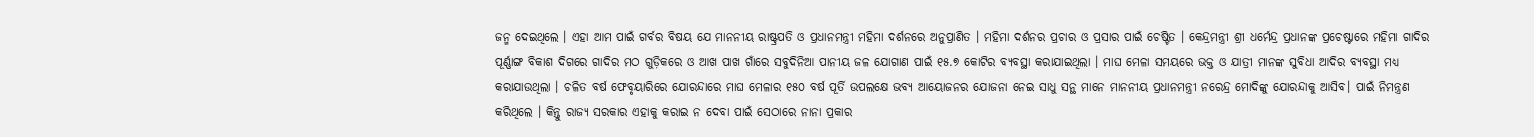ଜନ୍ମ ଦେଇଥିଲେ । ଏହା ଆମ ପାଇଁ ଗର୍ବର ବିଷୟ ଯେ ମାନନୀୟ ରାଷ୍ଟ୍ରପତି ଓ ପ୍ରଧାନମନ୍ତ୍ରୀ ମହିମା ଦର୍ଶନରେ ଅନୁପ୍ରାଣିତ । ମହିମା ଦର୍ଶନର ପ୍ରଚାର ଓ ପ୍ରସାର ପାଇଁ ଚେଷ୍ଟିତ । କେନ୍ଦ୍ରମନ୍ତ୍ରୀ ଶ୍ରୀ ଧର୍ମେନ୍ଦ୍ର ପ୍ରଧାନଙ୍କ ପ୍ରଚେଷ୍ଟାରେ ମହିମା ଗାଦିର ପୂର୍ଣ୍ଣାଙ୍ଗ ବିକାଶ ଦିଗରେ ଗାଦିର ମଠ ଗୁଡ଼ିକରେ ଓ ଆଖ ପାଖ ଗାଁରେ ସବୁଦିନିଆ ପାନୀୟ ଜଳ ଯୋଗାଣ ପାଇଁ ୧୫.୭ କୋଟିର ବ୍ୟବସ୍ଥା କରାଯାଇଥିଲା । ମାଘ ମେଳା ସମୟରେ ଭକ୍ତ ଓ ଯାତ୍ରୀ ମାନଙ୍କ ସୁବିଧା ଆଦିର ବ୍ୟବସ୍ଥା ମଧ୍ୟ କରାଯାଉଥିଲା । ଚଳିତ ବର୍ଷ ଫେବୃୟାରିରେ ଯୋରନ୍ଦାରେ ମାଘ ମେଳାର ୧୫୦ ବର୍ଷ ପୂର୍ତି ଉପଲକ୍ଷେ ଭବ୍ୟ ଆୟୋଜନର ଯୋଜନା ନେଇ ସାଧୁ ସନ୍ଥ ମାନେ ମାନନୀୟ ପ୍ରଧାନମନ୍ତ୍ରୀ ନରେନ୍ଦ୍ର ମୋଦିଙ୍କୁ ଯୋରନ୍ଦାକୁ ଆସିବ। ପାଇଁ ନିମନ୍ତ୍ରଣ କରିଥିଲେ । କିନ୍ତୁ ରାଜ୍ୟ ସରକାର ଏହାକୁ କରାଇ ନ ଦେବା ପାଇଁ ସେଠାରେ ନାନା ପ୍ରକାର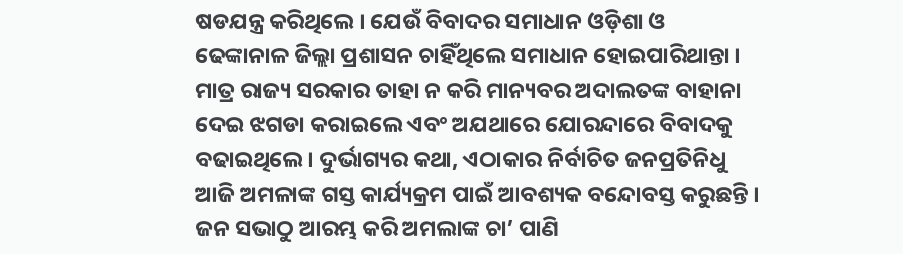ଷଡଯନ୍ତ୍ର କରିଥିଲେ । ଯେଉଁ ବିବାଦର ସମାଧାନ ଓଡ଼ିଶା ଓ ଢେଙ୍କାନାଳ ଜିଲ୍ଲା ପ୍ରଶାସନ ଚାହିଁଥିଲେ ସମାଧାନ ହୋଇପାରିଥାନ୍ତା । ମାତ୍ର ରାଜ୍ୟ ସରକାର ତାହା ନ କରି ମାନ୍ୟବର ଅଦାଲତଙ୍କ ବାହାନା ଦେଇ ଝଗଡା କରାଇଲେ ଏବଂ ଅଯଥାରେ ଯୋରନ୍ଦାରେ ବିବାଦକୁ ବଢାଇଥିଲେ । ଦୁର୍ଭାଗ୍ୟର କଥା, ଏଠାକାର ନିର୍ବାଚିତ ଜନପ୍ରତିନିଧୁ ଆଜି ଅମଳାଙ୍କ ଗସ୍ତ କାର୍ଯ୍ୟକ୍ରମ ପାଇଁ ଆବଶ୍ୟକ ବନ୍ଦୋବସ୍ତ କରୁଛନ୍ତି । ଜନ ସଭାଠୁ ଆରମ୍ଭ କରି ଅମଲାଙ୍କ ଚା’ ପାଣି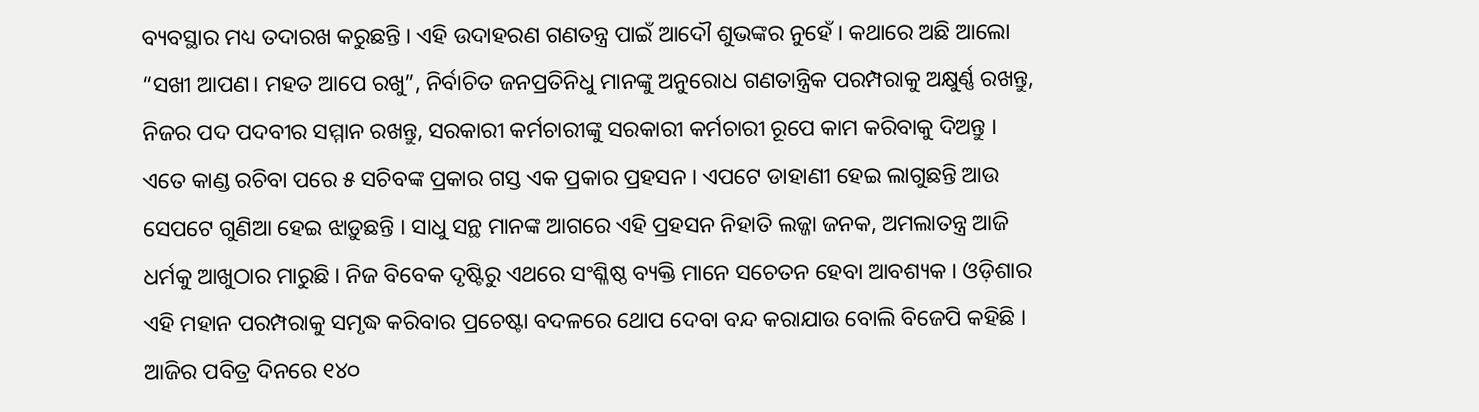ବ୍ୟବସ୍ଥାର ମଧ୍ୟ ତଦାରଖ କରୁଛନ୍ତି । ଏହି ଉଦାହରଣ ଗଣତନ୍ତ୍ର ପାଇଁ ଆଦୌ ଶୁଭଙ୍କର ନୁହେଁ । କଥାରେ ଅଛି ଆଲୋ “ସଖୀ ଆପଣ। ମହତ ଆପେ ରଖୁ”, ନିର୍ବାଚିତ ଜନପ୍ରତିନିଧୁ ମାନଙ୍କୁ ଅନୁରୋଧ ଗଣତାନ୍ତ୍ରିକ ପରମ୍ପରାକୁ ଅକ୍ଷୁର୍ଣ୍ଣ ରଖନ୍ତୁ, ନିଜର ପଦ ପଦବୀର ସମ୍ମାନ ରଖନ୍ତୁ, ସରକାରୀ କର୍ମଚାରୀଙ୍କୁ ସରକାରୀ କର୍ମଚାରୀ ରୂପେ କାମ କରିବାକୁ ଦିଅନ୍ତୁ । ଏତେ କାଣ୍ଡ ରଚିବା ପରେ ୫ ସଚିବଙ୍କ ପ୍ରକାର ଗସ୍ତ ଏକ ପ୍ରକାର ପ୍ରହସନ । ଏପଟେ ଡାହାଣୀ ହେଇ ଲାଗୁଛନ୍ତି ଆଉ ସେପଟେ ଗୁଣିଆ ହେଇ ଝାଡ଼ୁଛନ୍ତି । ସାଧୁ ସନ୍ଥ ମାନଙ୍କ ଆଗରେ ଏହି ପ୍ରହସନ ନିହାତି ଲଜ୍ଜା ଜନକ, ଅମଲାତନ୍ତ୍ର ଆଜି ଧର୍ମକୁ ଆଖୁଠାର ମାରୁଛି । ନିଜ ବିବେକ ଦୃଷ୍ଟିରୁ ଏଥରେ ସଂଶ୍ଳିଷ୍ଠ ବ୍ୟକ୍ତି ମାନେ ସଚେତନ ହେବା ଆବଶ୍ୟକ । ଓଡ଼ିଶାର ଏହି ମହାନ ପରମ୍ପରାକୁ ସମୃଦ୍ଧ କରିବାର ପ୍ରଚେଷ୍ଟା ବଦଳରେ ଥୋପ ଦେବା ବନ୍ଦ କରାଯାଉ ବୋଲି ବିଜେପି କହିଛି । ଆଜିର ପବିତ୍ର ଦିନରେ ୧୪୦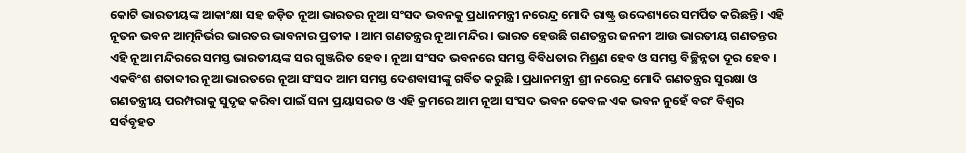କୋଟି ଭାରତୀୟଙ୍କ ଆକାଂକ୍ଷା ସହ ଜଡ଼ିତ ନୂଆ ଭାରତର ନୂଆ ସଂସଦ ଭବନକୁ ପ୍ରଧାନମନ୍ତ୍ରୀ ନରେନ୍ଦ୍ର ମୋଦି ରାଷ୍ଟ୍ର ଉଦ୍ଦେଶ୍ୟରେ ସମର୍ପିତ କରିଛନ୍ତି । ଏହି ନୂତନ ଭବନ ଆତ୍ମନିର୍ଭର ଭାରତର ଭାବନାର ପ୍ରତୀକ । ଆମ ଗଣତନ୍ତ୍ରର ନୂଆ ମନ୍ଦିର । ଭାରତ ହେଉଛି ଗଣତନ୍ତ୍ରର ଜନନୀ ଆଉ ଭାରତୀୟ ଗଣତନ୍ତର ଏହି ନୂଆ ମନ୍ଦିରରେ ସମସ୍ତ ଭାରତୀୟଙ୍କ ସର ଗୁଞ୍ଜରିତ ହେବ । ନୂଆ ସଂସଦ ଭବନରେ ସମସ୍ତ ବିବିଧତାର ମିଶ୍ରଣ ହେବ ଓ ସମସ୍ତ ବିଚ୍ଛିନ୍ନତା ଦୂର ହେବ । ଏକବିଂଶ ଶତାବ୍ଦୀର ନୂଆ ଭାରତରେ ନୂଆ ସଂସଦ ଆମ ସମସ୍ତ ଦେଶବାସୀଙ୍କୁ ଗର୍ବିତ କରୁଛି । ପ୍ରଧାନମନ୍ତ୍ରୀ ଶ୍ରୀ ନରେନ୍ଦ୍ର ମୋଦି ଗଣତନ୍ତ୍ରର ସୁରକ୍ଷା ଓ ଗଣତନ୍ତ୍ରୀୟ ପରମ୍ପରାକୁ ସୁଦୃଢ କରିବା ପାଇଁ ସନା ପ୍ରୟାସରତ ଓ ଏହି କ୍ରମରେ ଆମ ନୂଆ ସଂସଦ ଭବନ କେବଳ ଏକ ଭବନ ନୁହେଁ ବରଂ ବିଶ୍ବର ସର୍ବବୃହତ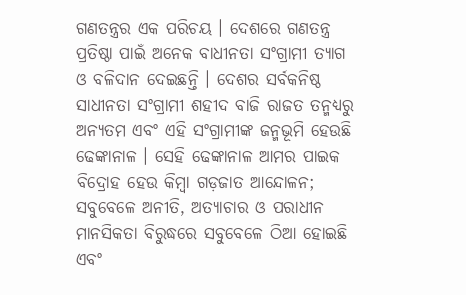ଗଣତନ୍ତ୍ରର ଏକ ପରିଚୟ । ଦେଶରେ ଗଣତନ୍ତ୍ର ପ୍ରତିଷ୍ଠା ପାଇଁ ଅନେକ ବାଧୀନତା ସଂଗ୍ରାମୀ ତ୍ୟାଗ ଓ ବଳିଦାନ ଦେଇଛନ୍ତି । ଦେଶର ସର୍ବକନିଷ୍ଠ ସାଧୀନତା ସଂଗ୍ରାମୀ ଶହୀଦ ବାଜି ରାଜତ ତନ୍ମଧ୍ୟରୁ ଅନ୍ୟତମ ଏବଂ ଏହି ସଂଗ୍ରାମୀଙ୍କ ଜନ୍ମଭୂମି ହେଉଛି ଢେଙ୍କାନାଳ । ସେହି ଢେଙ୍କାନାଳ ଆମର ପାଇକ ବିଦ୍ରୋହ ହେଉ କିମ୍ବା ଗଡ଼ଜାତ ଆନ୍ଦୋଳନ; ସବୁବେଳେ ଅନୀତି, ଅତ୍ୟାଚାର ଓ ପରାଧୀନ ମାନସିକତା ବିରୁଦ୍ଧରେ ସବୁବେଳେ ଠିଆ ହୋଇଛି ଏବଂ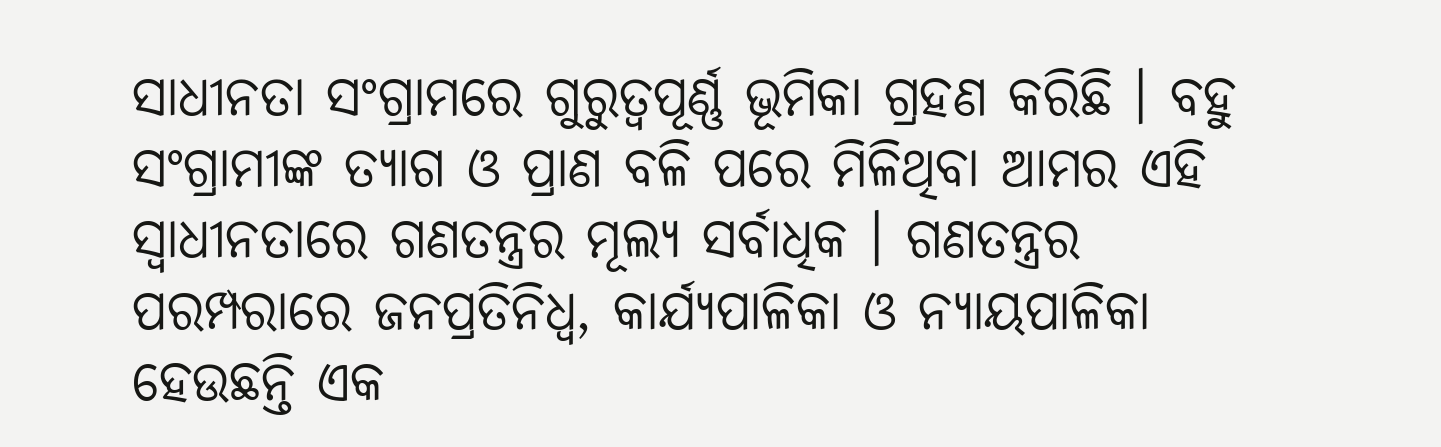ସାଧୀନତା ସଂଗ୍ରାମରେ ଗୁରୁତ୍ଵପୂର୍ଣ୍ଣ ଭୂମିକା ଗ୍ରହଣ କରିଛି । ବହୁ ସଂଗ୍ରାମୀଙ୍କ ତ୍ୟାଗ ଓ ପ୍ରାଣ ବଳି ପରେ ମିଳିଥିବା ଆମର ଏହି ସ୍ବାଧୀନତାରେ ଗଣତନ୍ତ୍ରର ମୂଲ୍ୟ ସର୍ବାଧିକ । ଗଣତନ୍ତ୍ରର ପରମ୍ପରାରେ ଜନପ୍ରତିନିଧ୍ୱ, କାର୍ଯ୍ୟପାଳିକା ଓ ନ୍ୟାୟପାଳିକା ହେଉଛନ୍ତି ଏକ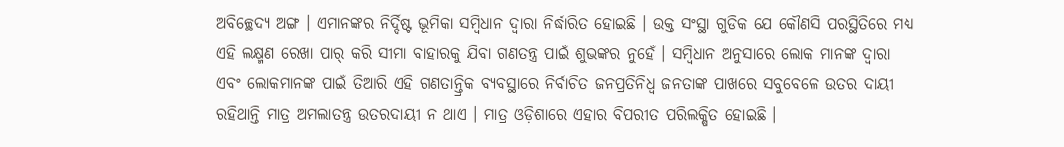ଅବିଚ୍ଛେଦ୍ୟ ଅଙ୍ଗ । ଏମାନଙ୍କର ନିର୍ଦ୍ଦିଷ୍ଟ ଭୂମିକା ସମ୍ବିଧାନ ଦ୍ଵାରା ନିର୍ଦ୍ଧାରିତ ହୋଇଛି । ଉକ୍ତ ସଂସ୍ଥା ଗୁଡିକ ଯେ କୌଣସି ପରସ୍ଥିତିରେ ମଧ୍ୟ ଏହି ଲକ୍ଷ୍ମଣ ରେଖା ପାର୍ କରି ସୀମା ବାହାରକୁ ଯିବା ଗଣତନ୍ତ୍ର ପାଇଁ ଶୁଭଙ୍କର ନୁହେଁ । ସମ୍ବିଧାନ ଅନୁସାରେ ଲୋକ ମାନଙ୍କ ଦ୍ବାରା ଏବଂ ଲୋକମାନଙ୍କ ପାଇଁ ତିଆରି ଏହି ଗଣତାନ୍ତ୍ରିକ ବ୍ୟବସ୍ଥାରେ ନିର୍ବାଚିତ ଜନପ୍ରତିନିଧ୍ୱ ଜନତାଙ୍କ ପାଖରେ ସବୁବେଳେ ଉତର ଦାୟୀ ରହିଥାନ୍ତି ମାତ୍ର ଅମଲାତନ୍ତ୍ର ଉତରଦାୟୀ ନ ଥାଏ । ମାତ୍ର ଓଡ଼ିଶାରେ ଏହାର ବିପରୀତ ପରିଲକ୍ଷିତ ହୋଇଛି ।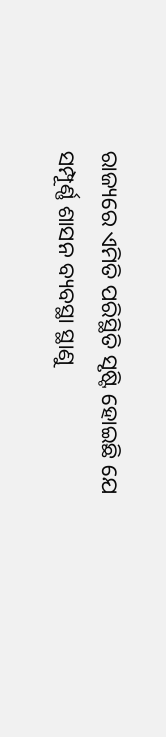ରାଜ୍ୟରେ ଏମିତି ପରିସ୍ଥିତି ସୃଷ୍ଟି ହୋଇଛି ଯେ ସମ୍ପୂର୍ଣ୍ଣ ଶାସନ ବ୍ୟବସ୍ଥା ସ୍ଥାଣୁ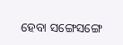ହେବା ସଙ୍ଗେସଙ୍ଗେ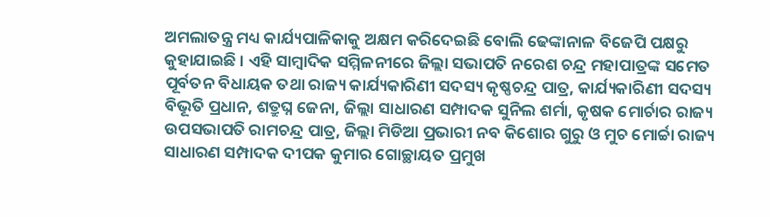ଅମଲାତନ୍ତ୍ର ମଧ୍ୟ କାର୍ଯ୍ୟପାଳିକାକୁ ଅକ୍ଷମ କରିଦେଇଛି ବୋଲି ଢେଙ୍କାନାଳ ବିଜେପି ପକ୍ଷରୁ କୁହାଯାଇଛି । ଏହି ସାମ୍ବାଦିକ ସମ୍ମିଳନୀରେ ଜିଲ୍ଲା ସଭାପତି ନରେଶ ଚନ୍ଦ୍ର ମହାପାତ୍ରଙ୍କ ସମେତ ପୂର୍ବତନ ବିଧାୟକ ତଥା ରାଜ୍ୟ କାର୍ଯ୍ୟକାରିଣୀ ସଦସ୍ୟ କୃଷ୍ଣଚନ୍ଦ୍ର ପାତ୍ର, କାର୍ଯ୍ୟକାରିଣୀ ସଦସ୍ୟ ବିଭୂତି ପ୍ରଧାନ, ଶତ୍ରୁଘ୍ନ ଜେନା, ଜିଲ୍ଲା ସାଧାରଣ ସମ୍ପାଦକ ସୁନିଲ ଶର୍ମା, କୃଷକ ମୋର୍ଚାର ରାଜ୍ୟ ଉପସଭାପତି ରାମଚନ୍ଦ୍ର ପାତ୍ର, ଜିଲ୍ଲା ମିଡିଆ ପ୍ରଭାରୀ ନବ କିଶୋର ଗୁରୁ ଓ ମୁଚ ମୋର୍ଚ୍ଚା ରାଜ୍ୟ ସାଧାରଣ ସମ୍ପାଦକ ଦୀପକ କୁମାର ଗୋଚ୍ଛାୟତ ପ୍ରମୁଖ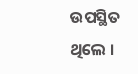ଉପସ୍ଥିତ ଥିଲେ ।